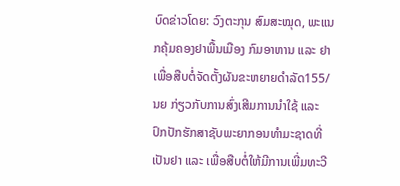ບົດຂ່າວໂດຍ: ວົງຕະກຸນ ສົມສະໝຸດ, ພະແນກຄຸ້ມຄອງຢາພື້ນເມືອງ ກົມອາຫານ ແລະ ຢາ
ເພື່ອສືບຕໍ່ຈັດຕັ້ງຜັນຂະຫຍາຍດຳລັດ155/ນຍ ກ່ຽວກັບການສົ່ງເສີມການນຳໃຊ້ ແລະ ປົກປັກຮັກສາຊັບພະຍາກອນທຳມະຊາດທີ່ເປັນຢາ ແລະ ເພື່ອສືບຕໍ່ໃຫ້ມີການເພີ່ມທະວີ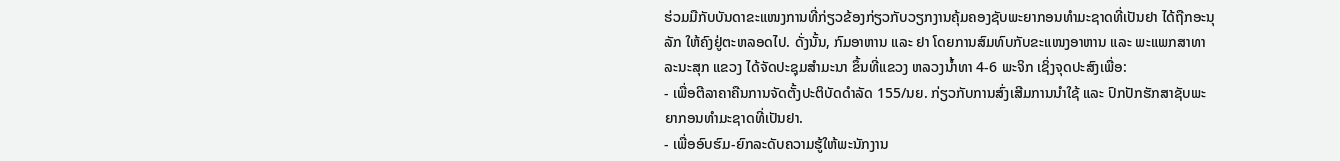ຮ່ວມມືກັບບັນດາຂະແໜງການທີ່ກ່ຽວຂ້ອງກ່ຽວກັບວຽກງານຄຸ້ມຄອງຊັບພະຍາກອນທໍາມະຊາດທີ່ເປັນຢາ ໄດ້ຖືກອະນຸລັກ ໃຫ້ຄົງຢູ່ຕະຫລອດໄປ. ດັ່ງນັ້ນ, ກົມອາຫານ ແລະ ຢາ ໂດຍການສົມທົບກັບຂະແໜງອາຫານ ແລະ ພະແພກສາທາລະນະສຸກ ແຂວງ ໄດ້ຈັດປະຊຸມສໍາມະນາ ຂຶ້ນທີ່ແຂວງ ຫລວງນໍ້າທາ 4-6 ພະຈິກ ເຊິ່ງຈຸດປະສົງເພື່ອ:
- ເພື່ອຕີລາຄາຄືນການຈັດຕັ້ງປະຕິບັດດຳລັດ 155/ນຍ. ກ່ຽວກັບການສົ່ງເສີມການນຳໃຊ້ ແລະ ປົກປັກຮັກສາຊັບພະຍາກອນທຳມະຊາດທີ່ເປັນຢາ.
- ເພື່ອອົບຮົມ-ຍົກລະດັບຄວາມຮູ້ໃຫ້ພະນັກງານ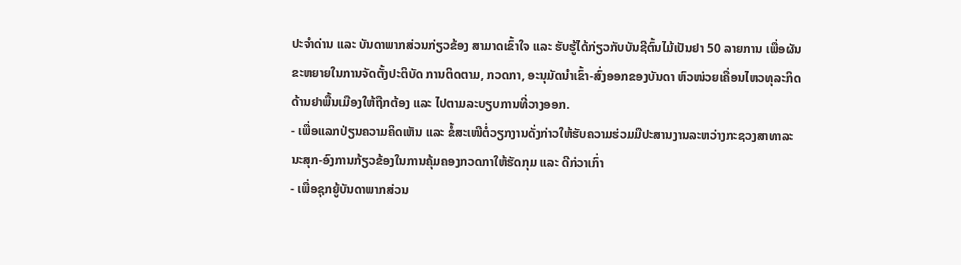ປະຈຳດ່ານ ແລະ ບັນດາພາກສ່ວນກ່ຽວຂ້ອງ ສາມາດເຂົ້າໃຈ ແລະ ຮັບຮູ້ໄດ້ກ່ຽວກັບບັນຊີຕົ້ນໄມ້ເປັນຢາ 50 ລາຍການ ເພື່ອຜັນຂະຫຍາຍໃນການຈັດຕັ້ງປະຕິບັດ ການຕິດຕາມ, ກວດກາ, ອະນຸມັດນຳເຂົ້າ-ສົ່ງອອກຂອງບັນດາ ຫົວໜ່ວຍເຄື່ອນໄຫວທຸລະກິດດ້ານຢາພື້ນເມືອງໃຫ້ຖືກຕ້ອງ ແລະ ໄປຕາມລະບຽບການທີ່ວາງອອກ.
- ເພື່ອແລກປ່ຽນຄວາມຄິດເຫັນ ແລະ ຂໍ້ສະເໜີຕໍ່ວຽກງານດັ່ງກ່າວໃຫ້ຮັບຄວາມຮ່ວມມືປະສານງານລະຫວ່າງກະຊວງສາທາລະນະສຸກ-ອົງການກ້ຽວຂ້ອງໃນການຄຸ້ມຄອງກວດກາໃຫ້ຮັດກຸມ ແລະ ດີກ່ວາເກົ່າ
- ເພື່ອຊຸກຍູ້ບັນດາພາກສ່ວນ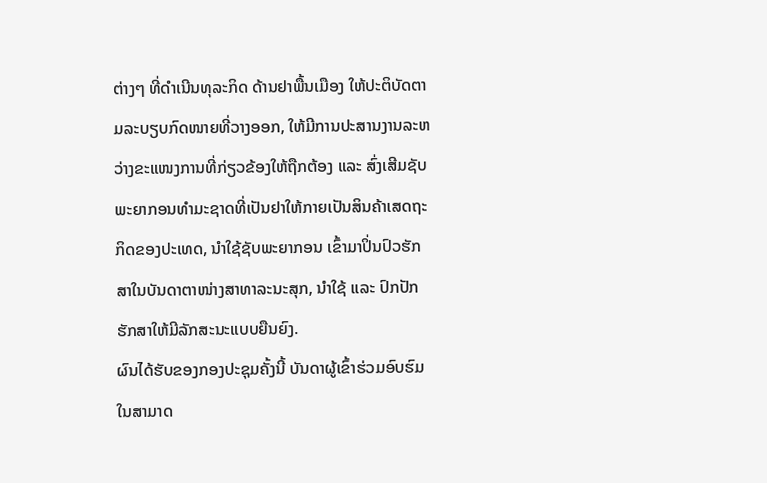ຕ່າງໆ ທີ່ດຳເນີນທຸລະກິດ ດ້ານຢາພື້ນເມືອງ ໃຫ້ປະຕິບັດຕາມລະບຽບກົດໜາຍທີ່ວາງອອກ, ໃຫ້ມີການປະສານງານລະຫວ່າງຂະແໜງການທີ່ກ່ຽວຂ້ອງໃຫ້ຖືກຕ້ອງ ແລະ ສົ່ງເສີມຊັບພະຍາກອນທຳມະຊາດທີ່ເປັນຢາໃຫ້ກາຍເປັນສິນຄ້າເສດຖະກິດຂອງປະເທດ, ນຳໃຊ້ຊັບພະຍາກອນ ເຂົ້າມາປິ່ນປົວຮັກສາໃນບັນດາຕາໜ່າງສາທາລະນະສຸກ, ນຳໃຊ້ ແລະ ປົກປັກຮັກສາໃຫ້ມີລັກສະນະແບບຍືນຍົງ.
ຜົນໄດ້ຮັບຂອງກອງປະຊຸມຄັ້ງນີ້ ບັນດາຜູ້ເຂົ້າຮ່ວມອົບຮົມໃນສາມາດ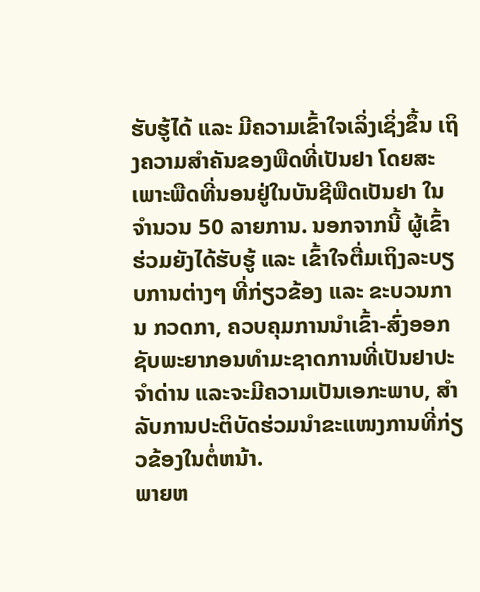ຮັບຮູ້ໄດ້ ແລະ ມີຄວາມເຂົ້າໃຈເລິ່ງເຊິ່ງຂຶ້ນ ເຖິງຄວາມສໍາຄັນຂອງພືດທີ່ເປັນຢາ ໂດຍສະເພາະພືດທີ່ນອນຢູ່ໃນບັນຊີພືດເປັນຢາ ໃນຈໍານວນ 50 ລາຍການ. ນອກຈາກນີ້ ຜູ້ເຂົ້າຮ່ວມຍັງໄດ້ຮັບຮູ້ ແລະ ເຂົ້າໃຈຕື່ມເຖິງລະບຽບການຕ່າງໆ ທີ່ກ່ຽວຂ້ອງ ແລະ ຂະບວນການ ກວດກາ, ຄວບຄຸມການນໍາເຂົ້າ-ສົ່ງອອກຊັບພະຍາກອນທໍາມະຊາດການທີ່ເປັນຢາປະຈຳດ່ານ ແລະຈະມີຄວາມເປັນເອກະພາບ, ສໍາລັບການປະຕິບັດຮ່ວມນຳຂະແໜງການທີ່ກ່ຽວຂ້ອງໃນຕໍ່ຫນ້າ.
ພາຍຫ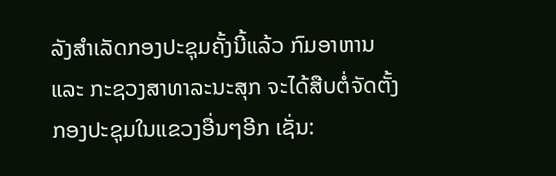ລັງສໍາເລັດກອງປະຊຸມຄັ້ງນີ້ແລ້ວ ກົມອາຫານ ແລະ ກະຊວງສາທາລະນະສຸກ ຈະໄດ້ສືບຕໍ່ຈັດຕັ້ງກອງປະຊຸມໃນແຂວງອື່ນໆອີກ ເຊັ່ນ: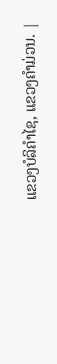ແຂວງບໍລິຄໍາໄຊ, ແຂວງຄໍາມ່ວນ. |